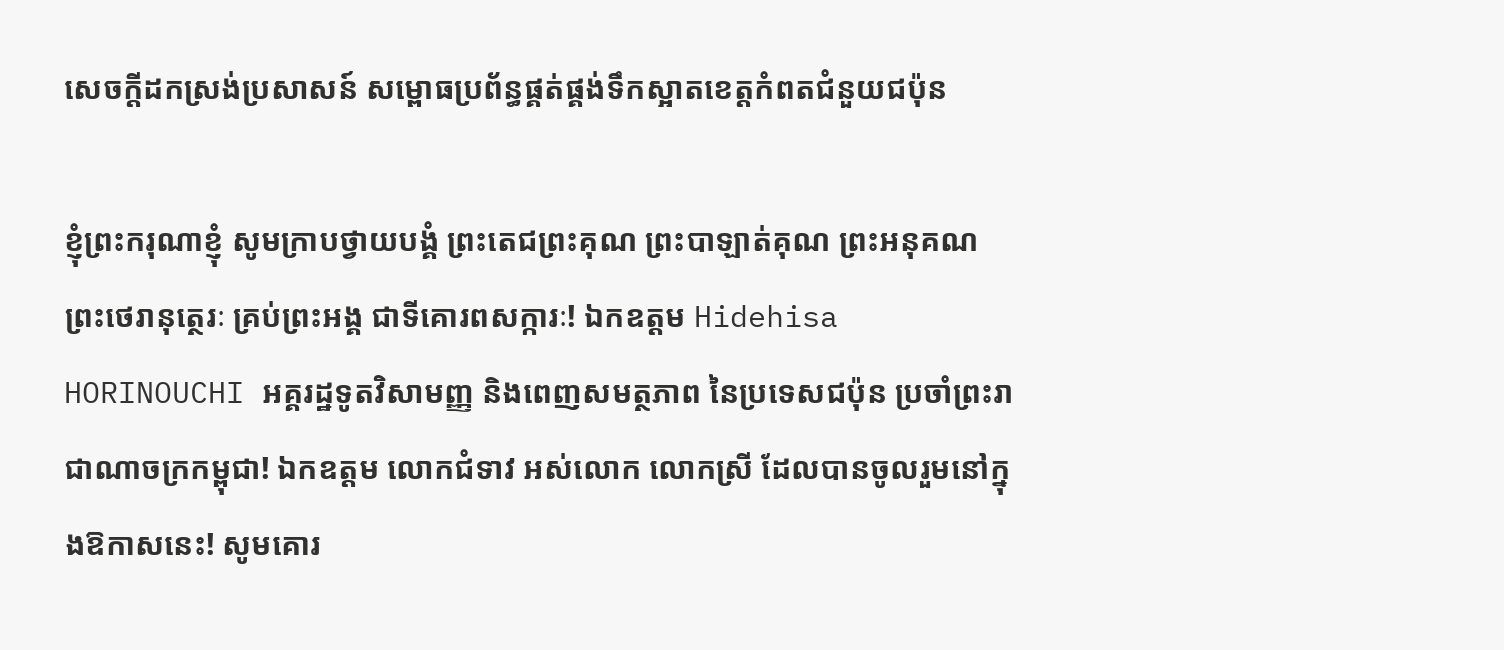សេចក្តីដកស្រង់ប្រសាសន៍ សម្ពោធប្រព័ន្ធផ្គត់ផ្គង់ទឹកស្អាតខេត្តកំពតជំនួយជប៉ុន

ខ្ញុំព្រះករុណាខ្ញុំ សូមក្រាបថ្វាយបង្គំ ព្រះតេជព្រះគុណ ព្រះបាឡាត់គុណ ព្រះអនុគណ ព្រះថេរានុត្ថេរៈ គ្រប់ព្រះអង្គ ជាទីគោរពសក្ការៈ! ឯកឧត្តម Hidehisa HORINOUCHI អគ្គរដ្ឋទូតវិសាមញ្ញ និងពេញសមត្ថភាព នៃប្រទេសជប៉ុន ប្រចាំព្រះរាជាណាចក្រកម្ពុជា! ឯកឧត្តម លោកជំទាវ អស់លោក លោកស្រី ដែលបានចូលរួមនៅក្នុងឱកាសនេះ! សូមគោរ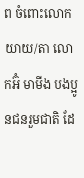ព ចំពោះលោកយាយ/តា លោកអ៊ំ មាមីង បងប្អូនជនរួមជាតិ ដែ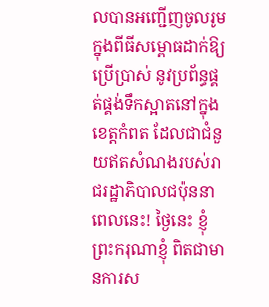លបានអញ្ជើញចូលរូម ក្នុងពីធីសម្ពោធដាក់ឱ្យប្រើប្រាស់ នូវប្រព័ន្ធផ្គត់ផ្គង់ទឹកស្អាតនៅក្នុងខេត្តកំពត ដែលជាជំនួយឥតសំណងរបស់រាជរដ្ឋាភិបាលជប៉ុននាពេលនេះ! ថ្ងៃនេះ ខ្ញុំព្រះករុណាខ្ញុំ ពិតជាមានការស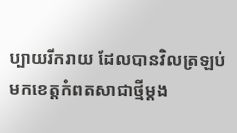ប្បាយរីករាយ ដែលបានវិលត្រឡប់មកខេត្តកំពតសាជាថ្មីម្តង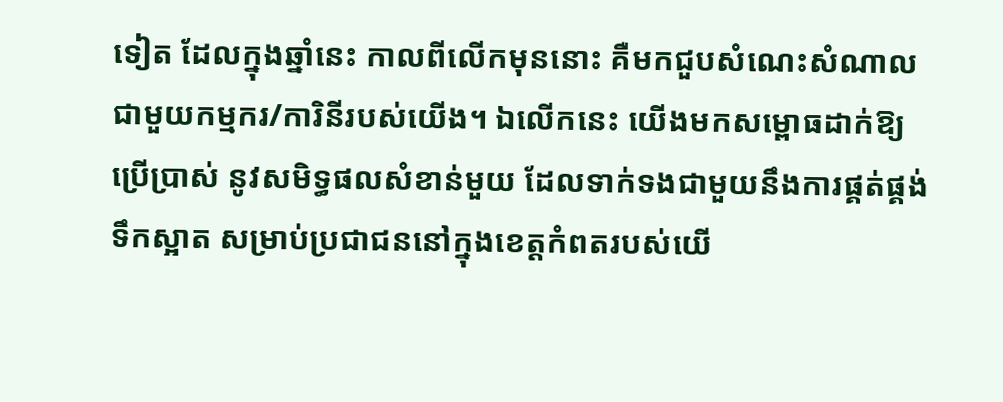ទៀត ដែលក្នុងឆ្នាំនេះ កាលពីលើកមុននោះ គឺមកជួបសំណេះសំណាលជាមួយកម្មករ/ការិនីរបស់យើង។ ឯលើកនេះ យើងមកសម្ពោធដាក់ឱ្យប្រើប្រាស់ នូវសមិទ្ធផលសំខាន់មួយ ដែលទាក់ទងជាមួយនឹងការផ្គត់ផ្គង់ទឹកស្អាត សម្រាប់ប្រជាជននៅក្នុងខេត្តកំពតរបស់យើ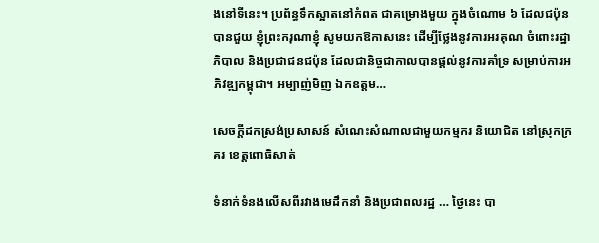ងនៅទីនេះ។ ប្រព័ន្ធទឹកស្អាតនៅកំពត ជាគម្រោងមួយ ក្នុងចំណោម ៦ ដែលជប៉ុនបានជួយ ខ្ញុំព្រះករុណាខ្ញុំ សូមយកឱកាសនេះ ដើម្បីថ្លែងនូវការអរគុណ ចំពោះរដ្ឋាភិបាល និងប្រជាជនជប៉ុន ដែលជានិច្ចជាកាលបានផ្តល់នូវការគាំទ្រ សម្រាប់ការអភិវឌ្ឍកម្ពុជា។ អម្បាញ់មិញ ឯកឧត្តម…

សេចក្តីដកស្រង់ប្រសាសន៍ សំណេះសំណាលជាមួយកម្មករ និយោជិត នៅស្រុកក្រគរ ខេត្តពោធិសាត់

ទំនាក់ទំនងលើសពីរវាងមេដឹកនាំ និងប្រជាពលរដ្ឋ … ថ្ងៃនេះ បា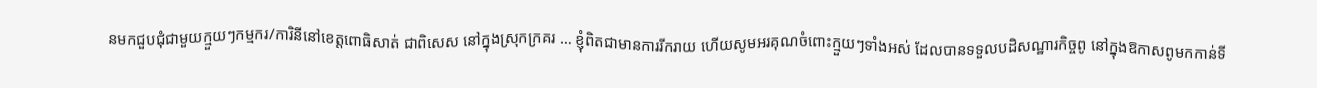នមកជួបជុំជាមួយក្មួយៗកម្មករ/ការិនីនៅខេត្តពោធិសាត់ ជាពិសេស នៅក្នុងស្រុកក្រគរ … ខ្ញុំពិតជាមានការរីករាយ ហើយសូមអរគុណចំពោះក្មួយៗទាំងអស់ ដែលបានទទួលបដិសណ្ឋារកិច្ចពូ នៅក្នុងឱកាសពូមកកាន់ទី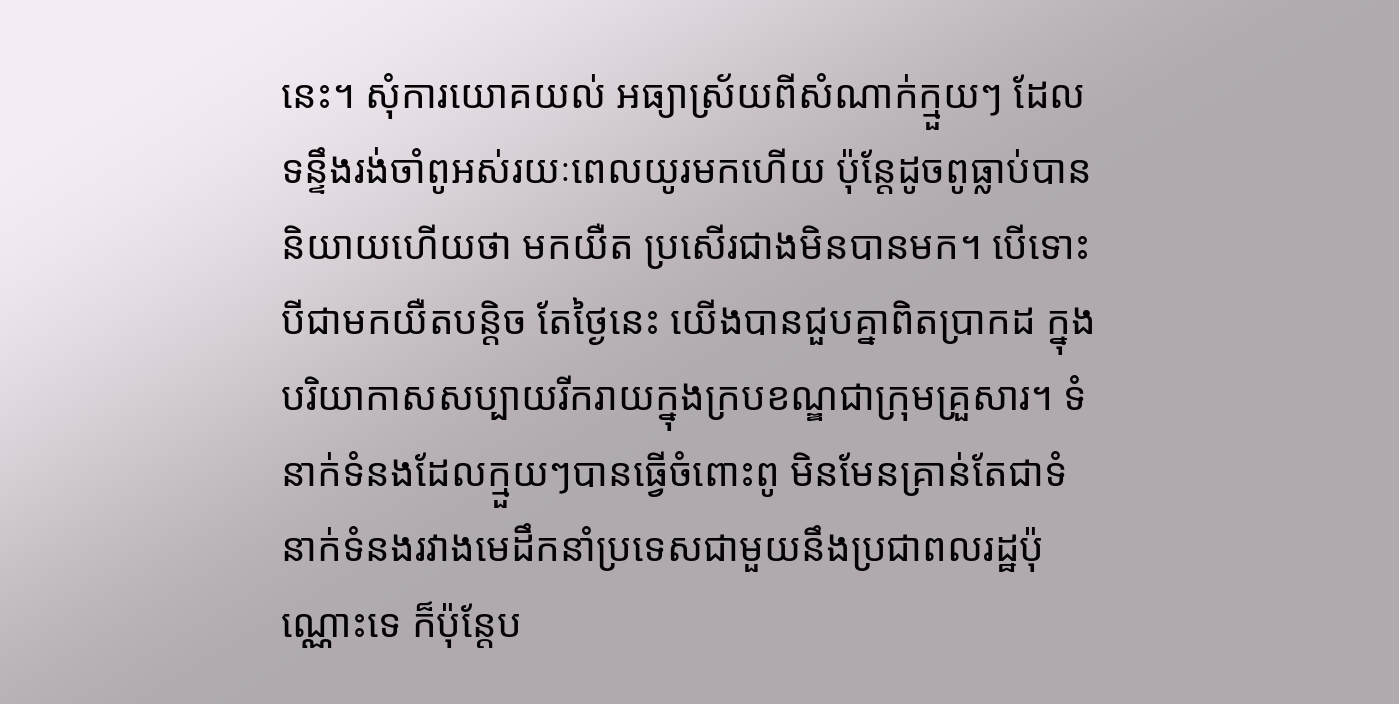នេះ។ សុំការយោគយល់ អធ្យាស្រ័យពីសំណាក់ក្មួយៗ ដែលទន្ទឹងរង់ចាំពូអស់រយៈពេលយូរមកហើយ ប៉ុន្តែដូចពូធ្លាប់បាននិយាយហើយថា មកយឺត ប្រសើរជាងមិនបានមក។ បើទោះបីជាមកយឺតបន្ដិច តែថ្ងៃនេះ យើងបានជួបគ្នាពិតប្រាកដ ក្នុងបរិយាកាសសប្បាយរីករាយក្នុងក្របខណ្ឌជាក្រុមគ្រួសារ។ ទំនាក់ទំនងដែលក្មួយៗបានធ្វើចំពោះពូ មិនមែនគ្រាន់តែជាទំនាក់ទំនងរវាងមេដឹកនាំប្រទេសជាមួយនឹងប្រជាពលរដ្ឋប៉ុណ្ណោះទេ ក៏ប៉ុន្តែប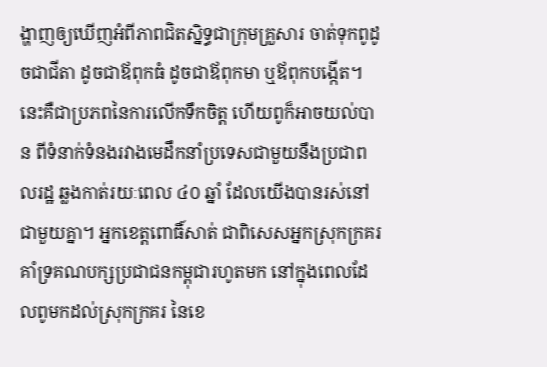ង្ហាញឲ្យឃើញអំពីភាពជិតស្និទ្ធជាក្រុមគ្រួសារ ចាត់ទុកពូដូចជាជីតា ដូចជាឪពុកធំ ដូចជាឪពុកមា ឬឪពុកបង្កើត។ នេះគឺជាប្រភពនៃការលើកទឹកចិត្ត ហើយពូក៏អាចយល់បាន ពីទំនាក់ទំនងរវាងមេដឹកនាំប្រទេសជាមួយនឹងប្រជាពលរដ្ឋ ឆ្លងកាត់រយៈពេល ៤០ ឆ្នាំ ដែលយើងបានរស់នៅជាមួយគ្នា។ អ្នកខេត្តពោធិ៍សាត់ ជាពិសេសអ្នកស្រុកក្រគរ គាំទ្រគណបក្សប្រជាជនកម្ពុជារហូតមក នៅក្នុងពេលដែលពូមកដល់ស្រុកក្រគរ នៃខេ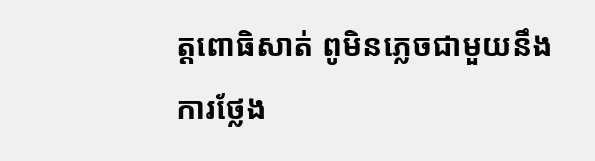ត្តពោធិសាត់ ពូមិនភ្លេចជាមួយនឹងការថ្លែង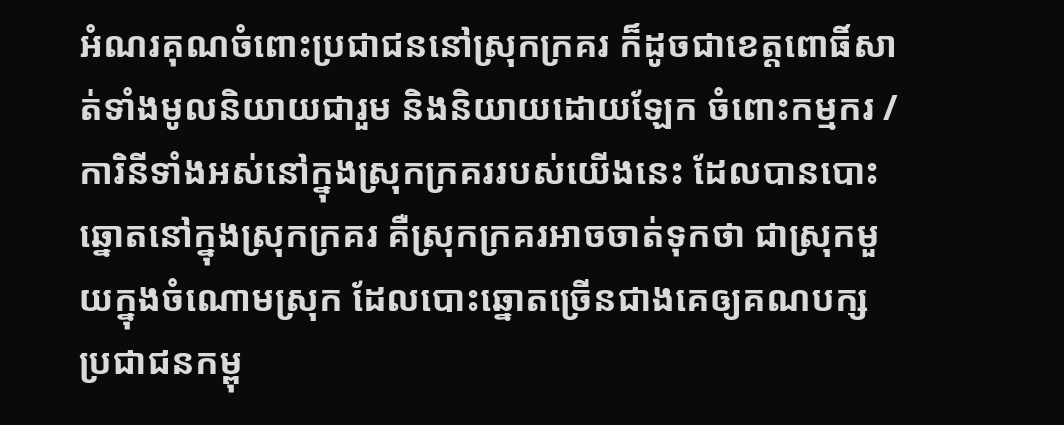អំណរគុណចំពោះប្រជាជននៅស្រុកក្រគរ ក៏ដូចជាខេត្តពោធិ៍សាត់ទាំងមូលនិយាយជារួម និងនិយាយដោយឡែក ចំពោះកម្មករ /ការិនីទាំងអស់នៅក្នុងស្រុកក្រគររបស់យើងនេះ ដែលបានបោះឆ្នោតនៅក្នុងស្រុកក្រគរ គឺស្រុកក្រគរអាចចាត់ទុកថា ជាស្រុកមួយក្នុងចំណោមស្រុក ដែលបោះឆ្នោតច្រើនជាងគេឲ្យគណបក្សប្រជាជនកម្ពុ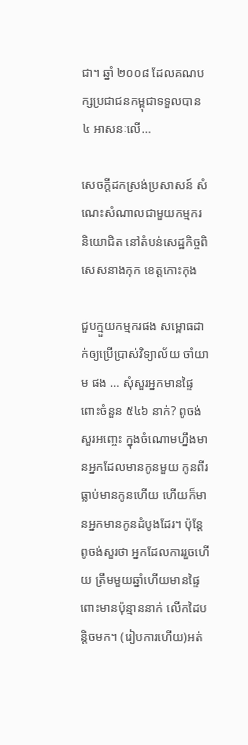ជា។ ឆ្នាំ ២០០៨ ដែលគណបក្សប្រជាជនកម្ពុជាទទួលបាន ៤ អាសនៈលើ…

សេចក្តីដកស្រង់ប្រសាសន៍ សំណេះសំណាលជាមួយកម្មករ និយោជិត នៅតំបន់សេដ្ឋកិច្ចពិសេសនាងកុក ខេត្តកោះកុង

ជួបក្មួយកម្មករផង សម្ពោធដាក់ឲ្យប្រើប្រាស់វិទ្យាល័យ ចាំយាម ផង … សុំសួរអ្នកមានផ្ទៃពោះចំនួន ៥៤៦ នាក់? ពូចង់សួរអញ្ចេះ ក្នុងចំណោមហ្នឹងមានអ្នកដែលមានកូនមួយ កូនពីរ ធ្លាប់មានកូនហើយ ហើយក៏មានអ្នកមានកូនដំបូងដែរ។ ប៉ុន្តែពូចង់សួរថា អ្នកដែលការរួចហើយ ត្រឹមមួយឆ្នាំហើយមានផ្ទៃពោះមានប៉ុន្មាននាក់ លើកដៃបន្ដិចមក។ (រៀបការហើយ)អត់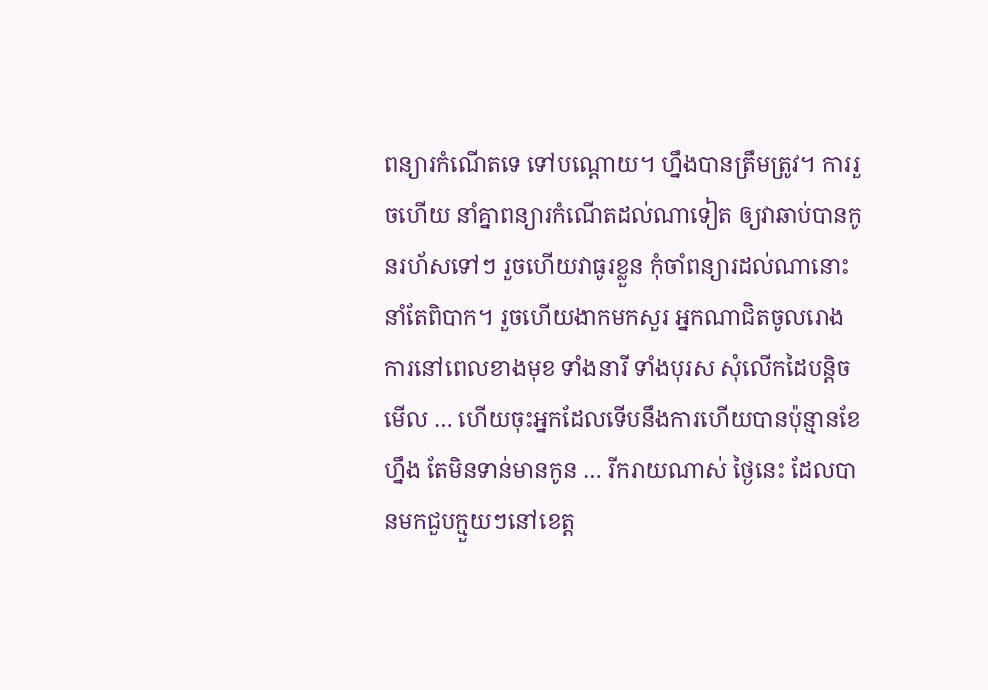ពន្យារកំណើតទេ ទៅបណ្ដោយ។ ហ្នឹងបានត្រឹមត្រូវ។ ការរួចហើយ នាំគ្នាពន្យារកំណើតដល់ណាទៀត ឲ្យវាឆាប់បានកូនរហ័សទៅៗ រួចហើយវាធូរខ្លួន កុំចាំពន្យារដល់ណានោះនាំតែពិបាក។ រួចហើយងាកមកសួរ អ្នកណាជិតចូលរោងការនៅពេលខាងមុខ ទាំងនារី ទាំងបុរស សុំលើកដៃបន្ដិចមើល … ហើយចុះអ្នកដែលទើបនឹងការហើយបានប៉ុន្មានខែហ្នឹង តែមិនទាន់មានកូន … រីករាយណាស់ ថ្ងៃនេះ ដែលបានមកជួបក្មួយៗនៅខេត្ត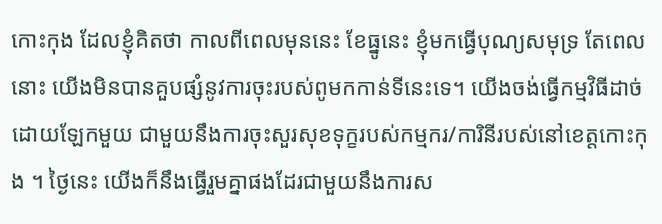កោះកុង ដែលខ្ញុំគិតថា កាលពីពេលមុននេះ ខែធ្នូនេះ ខ្ញុំមកធ្វើបុណ្យសមុទ្រ តែពេលនោះ យើងមិនបានគួបផ្សំនូវការចុះរបស់ពូមកកាន់ទីនេះទេ។ យើងចង់ធ្វើកម្មវិធីដាច់ដោយឡែកមួយ ជាមួយនឹងការចុះសួរសុខទុក្ខរបស់កម្មករ/ការិនីរបស់នៅខេត្តកោះកុង ។ ថ្ងៃនេះ យើងក៏នឹងធ្វើរួមគ្នាផងដែរជាមួយនឹងការស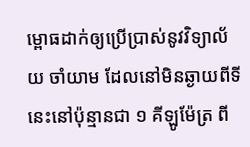ម្ពោធដាក់ឲ្យប្រើប្រាស់នូវវិទ្យាល័យ ចាំយាម ដែលនៅមិនឆ្ងាយពីទីនេះនៅប៉ុន្មានជា ១ គីឡូម៉ែត្រ ពី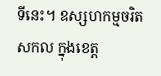ទីនេះ។ ឧស្សហកម្មចរិតសកល ក្នុងខេត្ត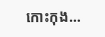កោះកុង…